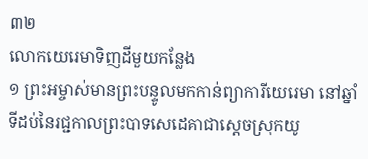៣២
លោកយេរេមាទិញដីមួយកន្លែង
១ ព្រះអម្ចាស់មានព្រះបន្ទូលមកកាន់ព្យាការីយេរេមា នៅឆ្នាំទីដប់នៃរជ្ជកាលព្រះបាទសេដេគាជាស្ដេចស្រុកយូ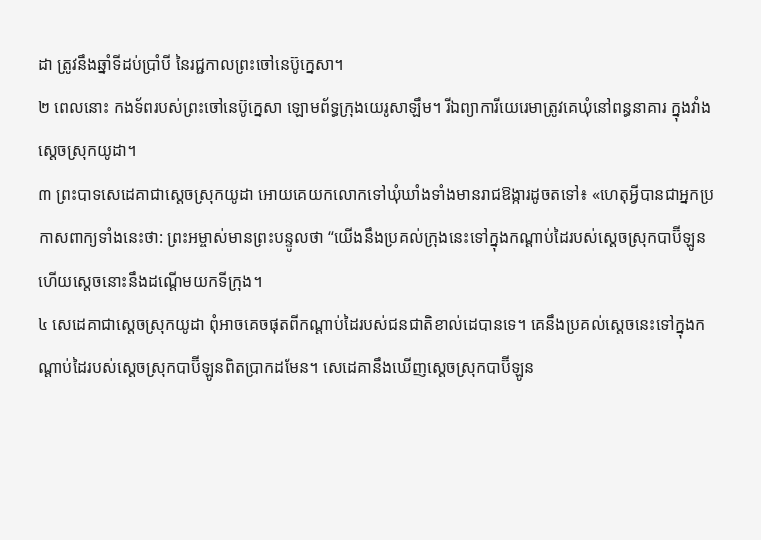ដា ត្រូវនឹងឆ្នាំទីដប់ប្រាំបី នៃរជ្ជកាលព្រះចៅនេប៊ូក្នេសា។
២ ពេលនោះ កងទ័ពរបស់ព្រះចៅនេប៊ូក្នេសា ឡោមព័ទ្ធក្រុងយេរូសាឡឹម។ រីឯព្យាការីយេរេមាត្រូវគេឃុំនៅពន្ធនាគារ ក្នុងវាំងស្ដេចស្រុកយូដា។
៣ ព្រះបាទសេដេគាជាស្ដេចស្រុកយូដា អោយគេយកលោកទៅឃុំឃាំងទាំងមានរាជឱង្ការដូចតទៅ៖ «ហេតុអ្វីបានជាអ្នកប្រកាសពាក្យទាំងនេះថា: ព្រះអម្ចាស់មានព្រះបន្ទូលថា “យើងនឹងប្រគល់ក្រុងនេះទៅក្នុងកណ្ដាប់ដៃរបស់ស្ដេចស្រុកបាប៊ីឡូន ហើយស្ដេចនោះនឹងដណ្ដើមយកទីក្រុង។
៤ សេដេគាជាស្ដេចស្រុកយូដា ពុំអាចគេចផុតពីកណ្ដាប់ដៃរបស់ជនជាតិខាល់ដេបានទេ។ គេនឹងប្រគល់ស្ដេចនេះទៅក្នុងកណ្ដាប់ដៃរបស់ស្ដេចស្រុកបាប៊ីឡូនពិតប្រាកដមែន។ សេដេគានឹងឃើញស្ដេចស្រុកបាប៊ីឡូន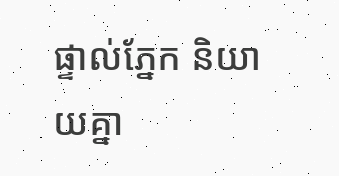ផ្ទាល់ភ្នែក និយាយគ្នា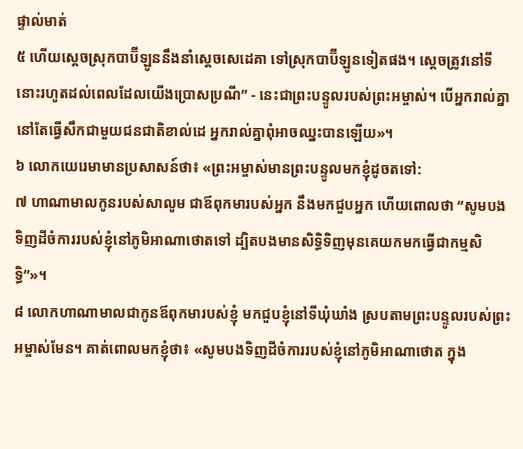ផ្ទាល់មាត់
៥ ហើយស្ដេចស្រុកបាប៊ីឡូននឹងនាំស្ដេចសេដេគា ទៅស្រុកបាប៊ីឡូនទៀតផង។ ស្ដេចត្រូវនៅទីនោះរហូតដល់ពេលដែលយើងប្រោសប្រណី” - នេះជាព្រះបន្ទូលរបស់ព្រះអម្ចាស់។ បើអ្នករាល់គ្នានៅតែធ្វើសឹកជាមួយជនជាតិខាល់ដេ អ្នករាល់គ្នាពុំអាចឈ្នះបានឡើយ»។
៦ លោកយេរេមាមានប្រសាសន៍ថា៖ «ព្រះអម្ចាស់មានព្រះបន្ទូលមកខ្ញុំដូចតទៅ:
៧ ហាណាមាលកូនរបស់សាលូម ជាឪពុកមារបស់អ្នក នឹងមកជួបអ្នក ហើយពោលថា “សូមបងទិញដីចំការរបស់ខ្ញុំនៅភូមិអាណាថោតទៅ ដ្បិតបងមានសិទ្ធិទិញមុនគេយកមកធ្វើជាកម្មសិទ្ធិ”»។
៨ លោកហាណាមាលជាកូនឪពុកមារបស់ខ្ញុំ មកជួបខ្ញុំនៅទីឃុំឃាំង ស្របតាមព្រះបន្ទូលរបស់ព្រះអម្ចាស់មែន។ គាត់ពោលមកខ្ញុំថា៖ «សូមបងទិញដីចំការរបស់ខ្ញុំនៅភូមិអាណាថោត ក្នុង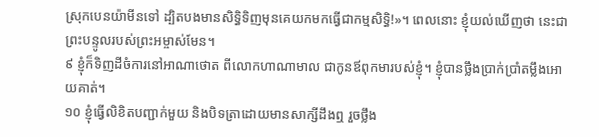ស្រុកបេនយ៉ាមីនទៅ ដ្បិតបងមានសិទ្ធិទិញមុនគេយកមកធ្វើជាកម្មសិទ្ធិ!»។ ពេលនោះ ខ្ញុំយល់ឃើញថា នេះជាព្រះបន្ទូលរបស់ព្រះអម្ចាស់មែន។
៩ ខ្ញុំក៏ទិញដីចំការនៅអាណាថោត ពីលោកហាណាមាល ជាកូនឪពុកមារបស់ខ្ញុំ។ ខ្ញុំបានថ្លឹងប្រាក់ប្រាំតម្លឹងអោយគាត់។
១០ ខ្ញុំធ្វើលិខិតបញ្ជាក់មួយ និងបិទត្រាដោយមានសាក្សីដឹងឮ រួចថ្លឹង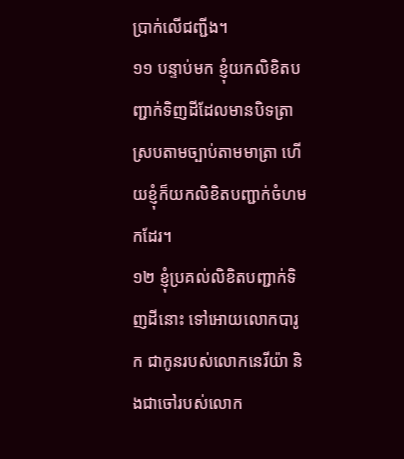ប្រាក់លើជញ្ជីង។
១១ បន្ទាប់មក ខ្ញុំយកលិខិតបញ្ជាក់ទិញដីដែលមានបិទត្រា ស្របតាមច្បាប់តាមមាត្រា ហើយខ្ញុំក៏យកលិខិតបញ្ជាក់ចំហមកដែរ។
១២ ខ្ញុំប្រគល់លិខិតបញ្ជាក់ទិញដីនោះ ទៅអោយលោកបារូក ជាកូនរបស់លោកនេរីយ៉ា និងជាចៅរបស់លោក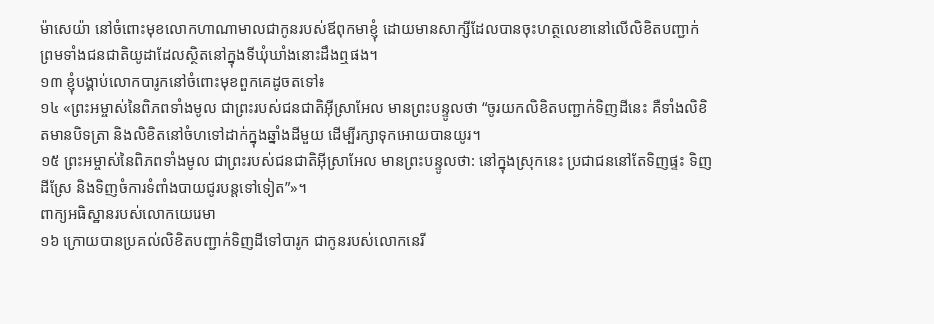ម៉ាសេយ៉ា នៅចំពោះមុខលោកហាណាមាលជាកូនរបស់ឪពុកមាខ្ញុំ ដោយមានសាក្សីដែលបានចុះហត្ថលេខានៅលើលិខិតបញ្ជាក់ ព្រមទាំងជនជាតិយូដាដែលស្ថិតនៅក្នុងទីឃុំឃាំងនោះដឹងឮផង។
១៣ ខ្ញុំបង្គាប់លោកបារូកនៅចំពោះមុខពួកគេដូចតទៅ៖
១៤ «ព្រះអម្ចាស់នៃពិភពទាំងមូល ជាព្រះរបស់ជនជាតិអ៊ីស្រាអែល មានព្រះបន្ទូលថា “ចូរយកលិខិតបញ្ជាក់ទិញដីនេះ គឺទាំងលិខិតមានបិទត្រា និងលិខិតនៅចំហទៅដាក់ក្នុងឆ្នាំងដីមួយ ដើម្បីរក្សាទុកអោយបានយូរ។
១៥ ព្រះអម្ចាស់នៃពិភពទាំងមូល ជាព្រះរបស់ជនជាតិអ៊ីស្រាអែល មានព្រះបន្ទូលថា: នៅក្នុងស្រុកនេះ ប្រជាជននៅតែទិញផ្ទះ ទិញដីស្រែ និងទិញចំការទំពាំងបាយជូរបន្តទៅទៀត”»។
ពាក្យអធិស្ឋានរបស់លោកយេរេមា
១៦ ក្រោយបានប្រគល់លិខិតបញ្ជាក់ទិញដីទៅបារូក ជាកូនរបស់លោកនេរី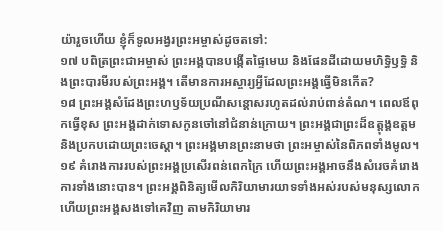យ៉ារួចហើយ ខ្ញុំក៏ទូលអង្វរព្រះអម្ចាស់ដូចតទៅ:
១៧ បពិត្រព្រះជាអម្ចាស់ ព្រះអង្គបានបង្កើតផ្ទៃមេឃ និងផែនដីដោយមហិទ្ធិឫទ្ធិ និងព្រះបារមីរបស់ព្រះអង្គ។ តើមានការអស្ចារ្យអ្វីដែលព្រះអង្គធ្វើមិនកើត?
១៨ ព្រះអង្គសំដែងព្រះហឫទ័យប្រណីសន្ដោសរហូតដល់រាប់ពាន់តំណ។ ពេលឪពុកធ្វើខុស ព្រះអង្គដាក់ទោសកូនចៅនៅជំនាន់ក្រោយ។ ព្រះអង្គជាព្រះដ៏ឧត្ដុង្គឧត្ដម និងប្រកបដោយព្រះចេស្ដា។ ព្រះអង្គមានព្រះនាមថា ព្រះអម្ចាស់នៃពិភពទាំងមូល។
១៩ គំរោងការរបស់ព្រះអង្គប្រសើរពន់ពេកក្រៃ ហើយព្រះអង្គអាចនឹងសំរេចគំរោងការទាំងនោះបាន។ ព្រះអង្គពិនិត្យមើលកិរិយាមារយាទទាំងអស់របស់មនុស្សលោក ហើយព្រះអង្គសងទៅគេវិញ តាមកិរិយាមារ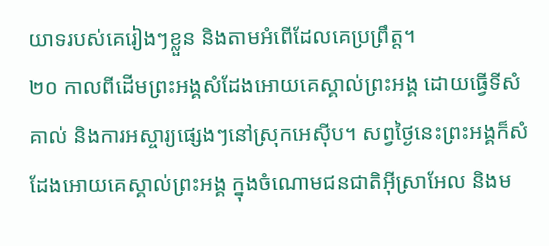យាទរបស់គេរៀងៗខ្លួន និងតាមអំពើដែលគេប្រព្រឹត្ត។
២០ កាលពីដើមព្រះអង្គសំដែងអោយគេស្គាល់ព្រះអង្គ ដោយធ្វើទីសំគាល់ និងការអស្ចារ្យផ្សេងៗនៅស្រុកអេស៊ីប។ សព្វថ្ងៃនេះព្រះអង្គក៏សំដែងអោយគេស្គាល់ព្រះអង្គ ក្នុងចំណោមជនជាតិអ៊ីស្រាអែល និងម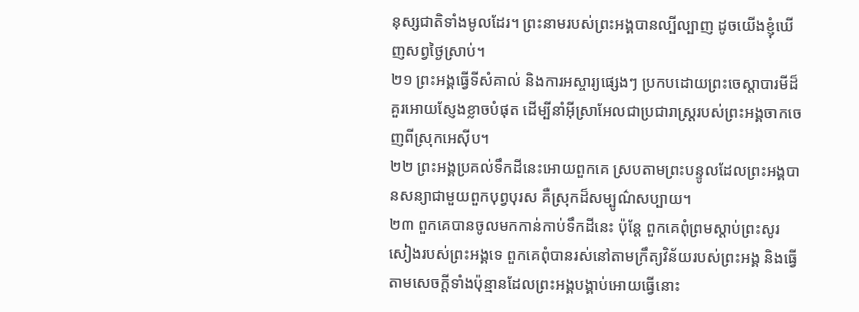នុស្សជាតិទាំងមូលដែរ។ ព្រះនាមរបស់ព្រះអង្គបានល្បីល្បាញ ដូចយើងខ្ញុំឃើញសព្វថ្ងៃស្រាប់។
២១ ព្រះអង្គធ្វើទីសំគាល់ និងការអស្ចារ្យផ្សេងៗ ប្រកបដោយព្រះចេស្ដាបារមីដ៏គួរអោយស្ញែងខ្លាចបំផុត ដើម្បីនាំអ៊ីស្រាអែលជាប្រជារាស្ត្ររបស់ព្រះអង្គចាកចេញពីស្រុកអេស៊ីប។
២២ ព្រះអង្គប្រគល់ទឹកដីនេះអោយពួកគេ ស្របតាមព្រះបន្ទូលដែលព្រះអង្គបានសន្យាជាមួយពួកបុព្វបុរស គឺស្រុកដ៏សម្បូណ៌សប្បាយ។
២៣ ពួកគេបានចូលមកកាន់កាប់ទឹកដីនេះ ប៉ុន្តែ ពួកគេពុំព្រមស្ដាប់ព្រះសូរសៀងរបស់ព្រះអង្គទេ ពួកគេពុំបានរស់នៅតាមក្រឹត្យវិន័យរបស់ព្រះអង្គ និងធ្វើតាមសេចក្ដីទាំងប៉ុន្មានដែលព្រះអង្គបង្គាប់អោយធ្វើនោះ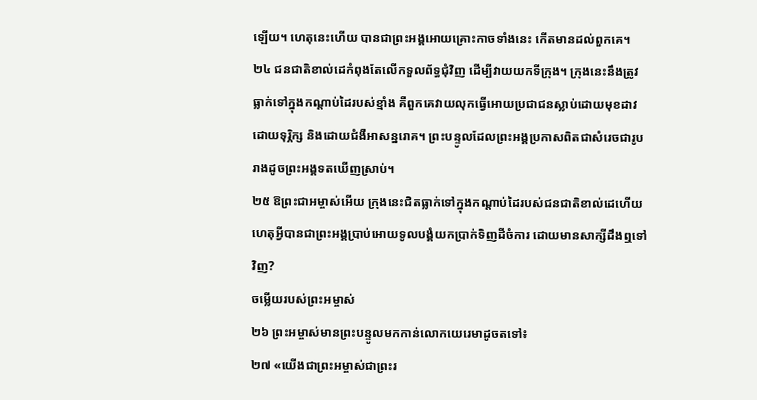ឡើយ។ ហេតុនេះហើយ បានជាព្រះអង្គអោយគ្រោះកាចទាំងនេះ កើតមានដល់ពួកគេ។
២៤ ជនជាតិខាល់ដេកំពុងតែលើកទួលព័ទ្ធជុំវិញ ដើម្បីវាយយកទីក្រុង។ ក្រុងនេះនឹងត្រូវធ្លាក់ទៅក្នុងកណ្ដាប់ដៃរបស់ខ្មាំង គឺពួកគេវាយលុកធ្វើអោយប្រជាជនស្លាប់ដោយមុខដាវ ដោយទុរ្ភិក្ស និងដោយជំងឺអាសន្នរោគ។ ព្រះបន្ទូលដែលព្រះអង្គប្រកាសពិតជាសំរេចជារូបរាងដូចព្រះអង្គទតឃើញស្រាប់។
២៥ ឱព្រះជាអម្ចាស់អើយ ក្រុងនេះជិតធ្លាក់ទៅក្នុងកណ្ដាប់ដៃរបស់ជនជាតិខាល់ដេហើយ ហេតុអ្វីបានជាព្រះអង្គប្រាប់អោយទូលបង្គំយកប្រាក់ទិញដីចំការ ដោយមានសាក្សីដឹងឮទៅវិញ?
ចម្លើយរបស់ព្រះអម្ចាស់
២៦ ព្រះអម្ចាស់មានព្រះបន្ទូលមកកាន់លោកយេរេមាដូចតទៅ៖
២៧ «យើងជាព្រះអម្ចាស់ជាព្រះរ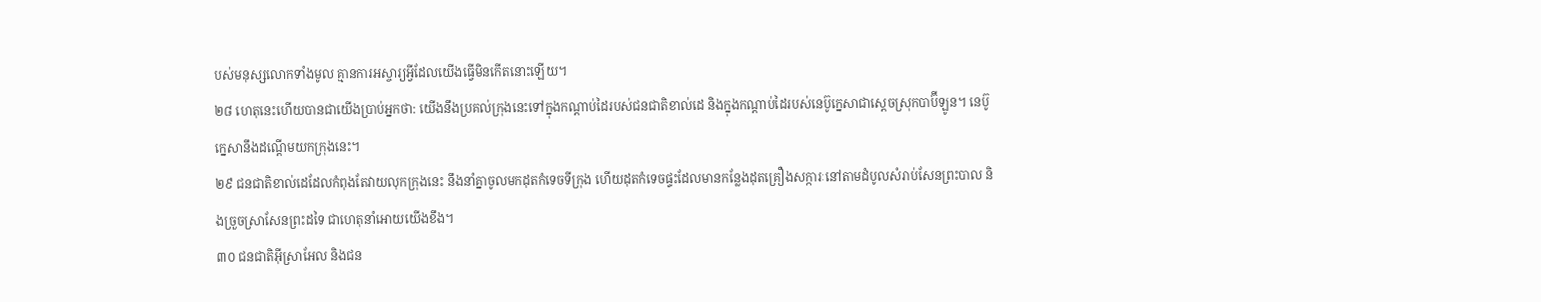បស់មនុស្សលោកទាំងមូល គ្មានការអស្ចារ្យអ្វីដែលយើងធ្វើមិនកើតនោះឡើយ។
២៨ ហេតុនេះហើយបានជាយើងប្រាប់អ្នកថា: យើងនឹងប្រគល់ក្រុងនេះទៅក្នុងកណ្ដាប់ដៃរបស់ជនជាតិខាល់ដេ និងក្នុងកណ្ដាប់ដៃរបស់នេប៊ូក្នេសាជាស្ដេចស្រុកបាប៊ីឡូន។ នេប៊ូក្នេសានឹងដណ្ដើមយកក្រុងនេះ។
២៩ ជនជាតិខាល់ដេដែលកំពុងតែវាយលុកក្រុងនេះ នឹងនាំគ្នាចូលមកដុតកំទេចទីក្រុង ហើយដុតកំទេចផ្ទះដែលមានកន្លែងដុតគ្រឿងសក្ការៈនៅតាមដំបូលសំរាប់សែនព្រះបាល និងច្រួចស្រាសែនព្រះដទៃ ជាហេតុនាំអោយយើងខឹង។
៣០ ជនជាតិអ៊ីស្រាអែល និងជន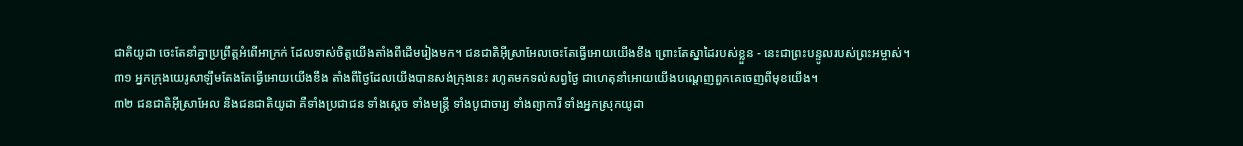ជាតិយូដា ចេះតែនាំគ្នាប្រព្រឹត្តអំពើអាក្រក់ ដែលទាស់ចិត្តយើងតាំងពីដើមរៀងមក។ ជនជាតិអ៊ីស្រាអែលចេះតែធ្វើអោយយើងខឹង ព្រោះតែស្នាដៃរបស់ខ្លួន - នេះជាព្រះបន្ទូលរបស់ព្រះអម្ចាស់។
៣១ អ្នកក្រុងយេរូសាឡឹមតែងតែធ្វើអោយយើងខឹង តាំងពីថ្ងៃដែលយើងបានសង់ក្រុងនេះ រហូតមកទល់សព្វថ្ងៃ ជាហេតុនាំអោយយើងបណ្ដេញពួកគេចេញពីមុខយើង។
៣២ ជនជាតិអ៊ីស្រាអែល និងជនជាតិយូដា គឺទាំងប្រជាជន ទាំងស្ដេច ទាំងមន្ត្រី ទាំងបូជាចារ្យ ទាំងព្យាការី ទាំងអ្នកស្រុកយូដា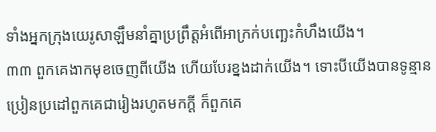ទាំងអ្នកក្រុងយេរូសាឡឹមនាំគ្នាប្រព្រឹត្តអំពើអាក្រក់បញ្ឆេះកំហឹងយើង។
៣៣ ពួកគេងាកមុខចេញពីយើង ហើយបែរខ្នងដាក់យើង។ ទោះបីយើងបានទូន្មានប្រៀនប្រដៅពួកគេជារៀងរហូតមកក្ដី ក៏ពួកគេ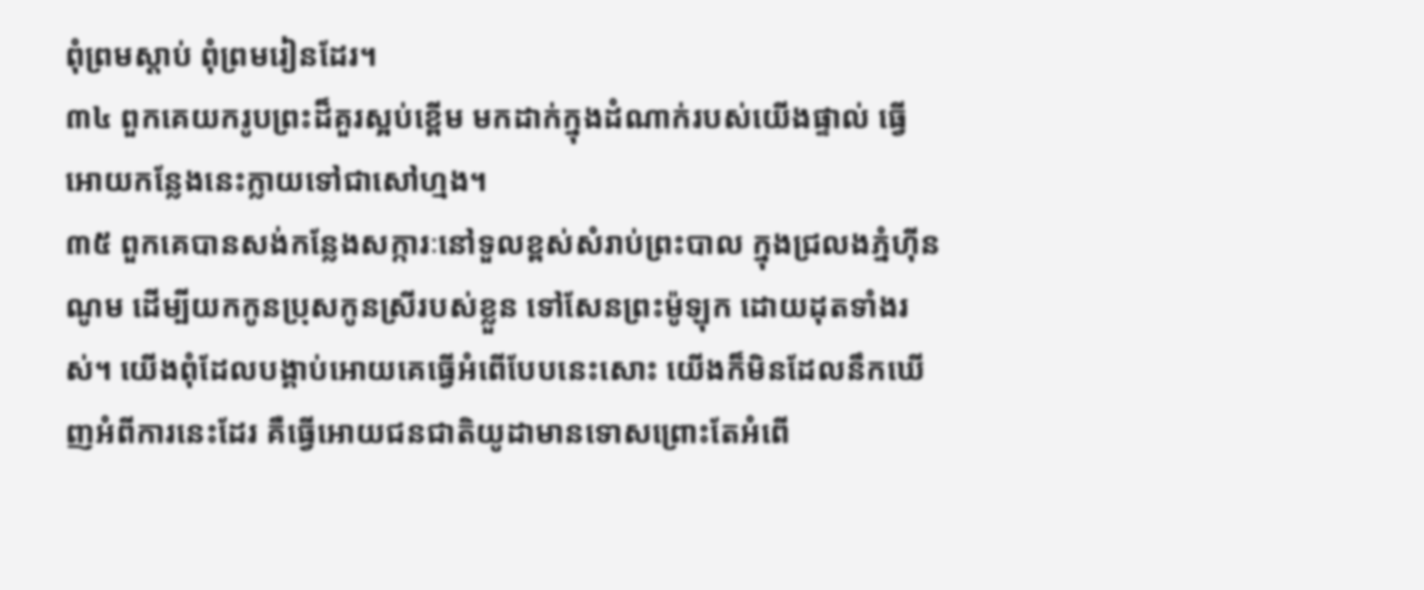ពុំព្រមស្ដាប់ ពុំព្រមរៀនដែរ។
៣៤ ពួកគេយករូបព្រះដ៏គួរស្អប់ខ្ពើម មកដាក់ក្នុងដំណាក់របស់យើងផ្ទាល់ ធ្វើអោយកន្លែងនេះក្លាយទៅជាសៅហ្មង។
៣៥ ពួកគេបានសង់កន្លែងសក្ការៈនៅទួលខ្ពស់សំរាប់ព្រះបាល ក្នុងជ្រលងភ្នំហ៊ីនណូម ដើម្បីយកកូនប្រុសកូនស្រីរបស់ខ្លួន ទៅសែនព្រះម៉ូឡុក ដោយដុតទាំងរស់។ យើងពុំដែលបង្គាប់អោយគេធ្វើអំពើបែបនេះសោះ យើងក៏មិនដែលនឹកឃើញអំពីការនេះដែរ គឺធ្វើអោយជនជាតិយូដាមានទោសព្រោះតែអំពើ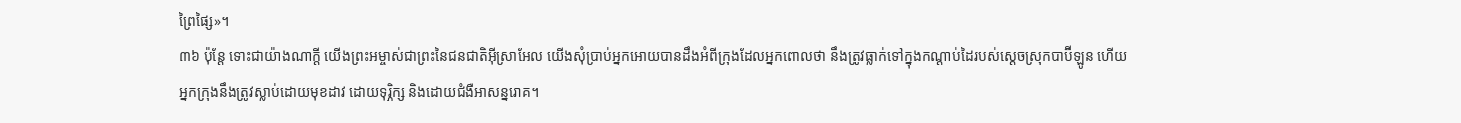ព្រៃផ្សៃ»។
៣៦ ប៉ុន្តែ ទោះជាយ៉ាងណាក្ដី យើងព្រះអម្ចាស់ជាព្រះនៃជនជាតិអ៊ីស្រាអែល យើងសុំប្រាប់អ្នកអោយបានដឹងអំពីក្រុងដែលអ្នកពោលថា នឹងត្រូវធ្លាក់ទៅក្នុងកណ្ដាប់ដៃរបស់ស្ដេចស្រុកបាប៊ីឡូន ហើយអ្នកក្រុងនឹងត្រូវស្លាប់ដោយមុខដាវ ដោយទុរ្ភិក្ស និងដោយជំងឺអាសន្នរោគ។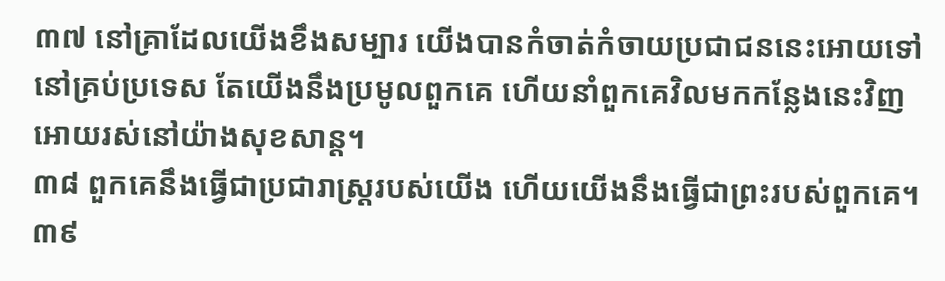៣៧ នៅគ្រាដែលយើងខឹងសម្បារ យើងបានកំចាត់កំចាយប្រជាជននេះអោយទៅនៅគ្រប់ប្រទេស តែយើងនឹងប្រមូលពួកគេ ហើយនាំពួកគេវិលមកកន្លែងនេះវិញ អោយរស់នៅយ៉ាងសុខសាន្ត។
៣៨ ពួកគេនឹងធ្វើជាប្រជារាស្ត្ររបស់យើង ហើយយើងនឹងធ្វើជាព្រះរបស់ពួកគេ។
៣៩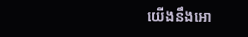យើងនឹងអោ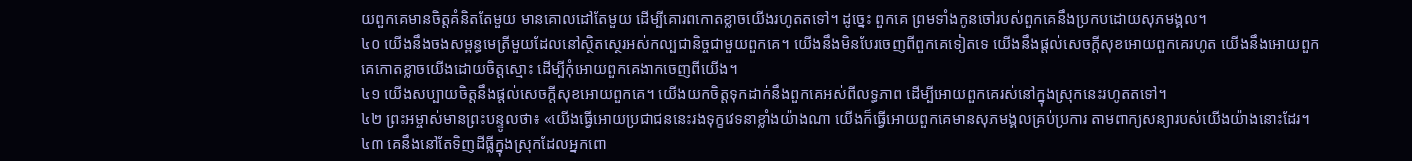យពួកគេមានចិត្តគំនិតតែមួយ មានគោលដៅតែមួយ ដើម្បីគោរពកោតខ្លាចយើងរហូតតទៅ។ ដូច្នេះ ពួកគេ ព្រមទាំងកូនចៅរបស់ពួកគេនឹងប្រកបដោយសុភមង្គល។
៤០ យើងនឹងចងសម្ពន្ធមេត្រីមួយដែលនៅស្ថិតស្ថេរអស់កល្បជានិច្ចជាមួយពួកគេ។ យើងនឹងមិនបែរចេញពីពួកគេទៀតទេ យើងនឹងផ្ដល់សេចក្ដីសុខអោយពួកគេរហូត យើងនឹងអោយពួកគេកោតខ្លាចយើងដោយចិត្តស្មោះ ដើម្បីកុំអោយពួកគេងាកចេញពីយើង។
៤១ យើងសប្បាយចិត្តនឹងផ្ដល់សេចក្ដីសុខអោយពួកគេ។ យើងយកចិត្តទុកដាក់នឹងពួកគេអស់ពីលទ្ធភាព ដើម្បីអោយពួកគេរស់នៅក្នុងស្រុកនេះរហូតតទៅ។
៤២ ព្រះអម្ចាស់មានព្រះបន្ទូលថា៖ «យើងធ្វើអោយប្រជាជននេះរងទុក្ខវេទនាខ្លាំងយ៉ាងណា យើងក៏ធ្វើអោយពួកគេមានសុភមង្គលគ្រប់ប្រការ តាមពាក្យសន្យារបស់យើងយ៉ាងនោះដែរ។
៤៣ គេនឹងនៅតែទិញដីធ្លីក្នុងស្រុកដែលអ្នកពោ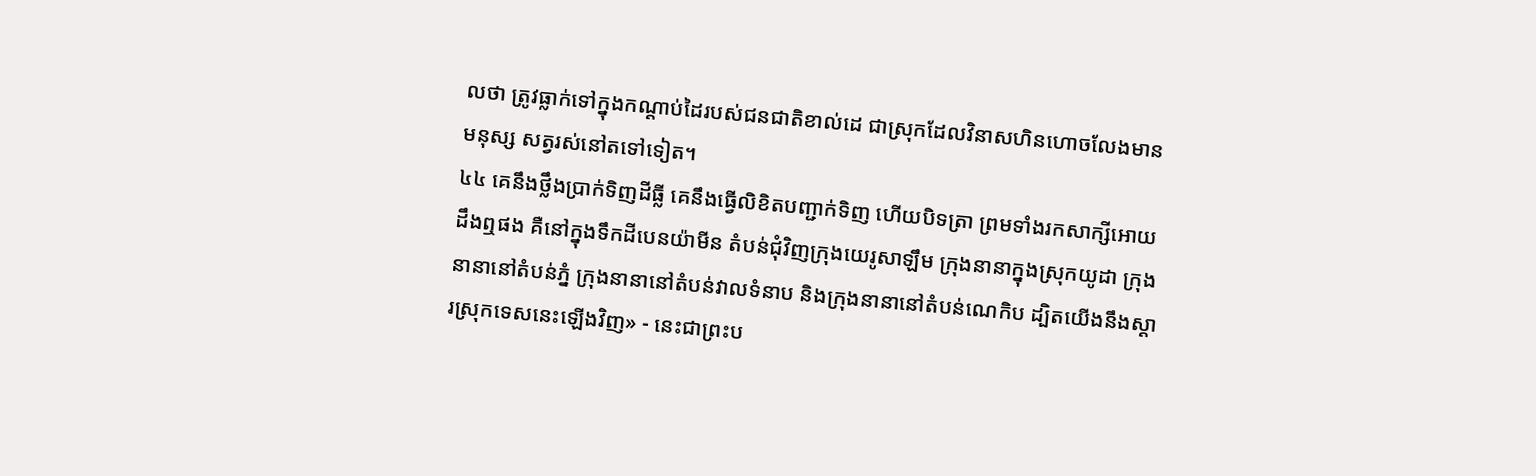លថា ត្រូវធ្លាក់ទៅក្នុងកណ្ដាប់ដៃរបស់ជនជាតិខាល់ដេ ជាស្រុកដែលវិនាសហិនហោចលែងមានមនុស្ស សត្វរស់នៅតទៅទៀត។
៤៤ គេនឹងថ្លឹងប្រាក់ទិញដីធ្លី គេនឹងធ្វើលិខិតបញ្ជាក់ទិញ ហើយបិទត្រា ព្រមទាំងរកសាក្សីអោយដឹងឮផង គឺនៅក្នុងទឹកដីបេនយ៉ាមីន តំបន់ជុំវិញក្រុងយេរូសាឡឹម ក្រុងនានាក្នុងស្រុកយូដា ក្រុងនានានៅតំបន់ភ្នំ ក្រុងនានានៅតំបន់វាលទំនាប និងក្រុងនានានៅតំបន់ណេកិប ដ្បិតយើងនឹងស្ដារស្រុកទេសនេះឡើងវិញ» - នេះជាព្រះប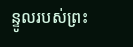ន្ទូលរបស់ព្រះ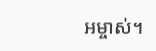អម្ចាស់។